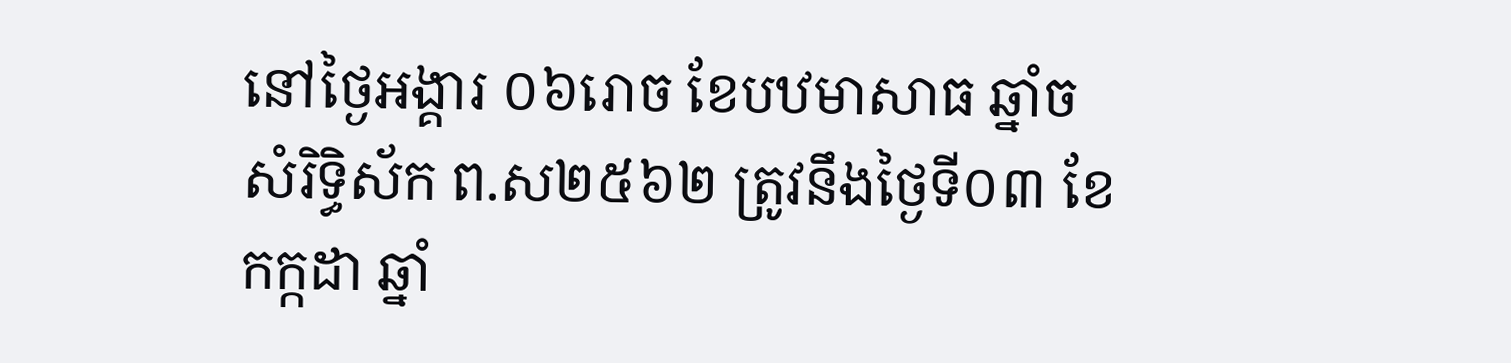នៅថ្ងៃអង្គារ ០៦រោច ខែបឋមាសាធ ឆ្នាំច សំរិទ្ធិស័ក ព.ស២៥៦២ ត្រូវនឹងថ្ងៃទី០៣ ខែកក្កដា ឆ្នាំ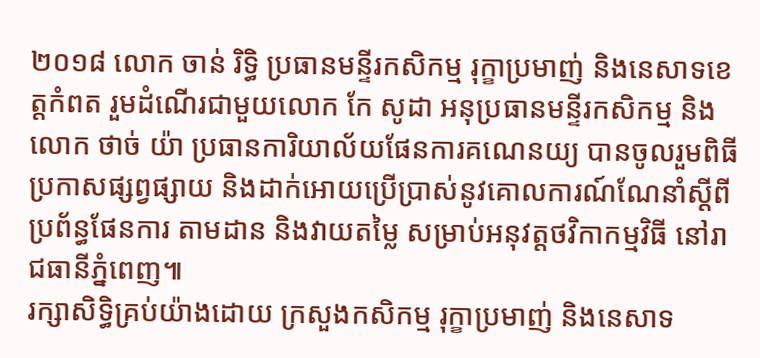២០១៨ លោក ចាន់ រិទ្ធិ ប្រធានមន្ទីរកសិកម្ម រុក្ខាប្រមាញ់ និងនេសាទខេត្តកំពត រួមដំណើរជាមួយលោក កែ សូដា អនុប្រធានមន្ទីរកសិកម្ម និង លោក ថាច់ យ៉ា ប្រធានការិយាល័យផែនការគណេនយ្យ បានចូលរួមពិធីប្រកាសផ្សព្វផ្សាយ និងដាក់អោយប្រើប្រាស់នូវគោលការណ៍ណែនាំស្តីពីប្រព័ន្ធផែនការ តាមដាន និងវាយតម្លៃ សម្រាប់អនុវត្តថវិកាកម្មវិធី នៅរាជធានីភ្នំពេញ៕
រក្សាសិទិ្ធគ្រប់យ៉ាងដោយ ក្រសួងកសិកម្ម រុក្ខាប្រមាញ់ និងនេសាទ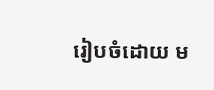រៀបចំដោយ ម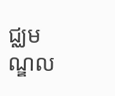ជ្ឈមណ្ឌល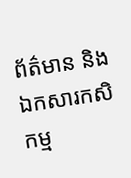ព័ត៌មាន និងឯកសារកសិកម្ម